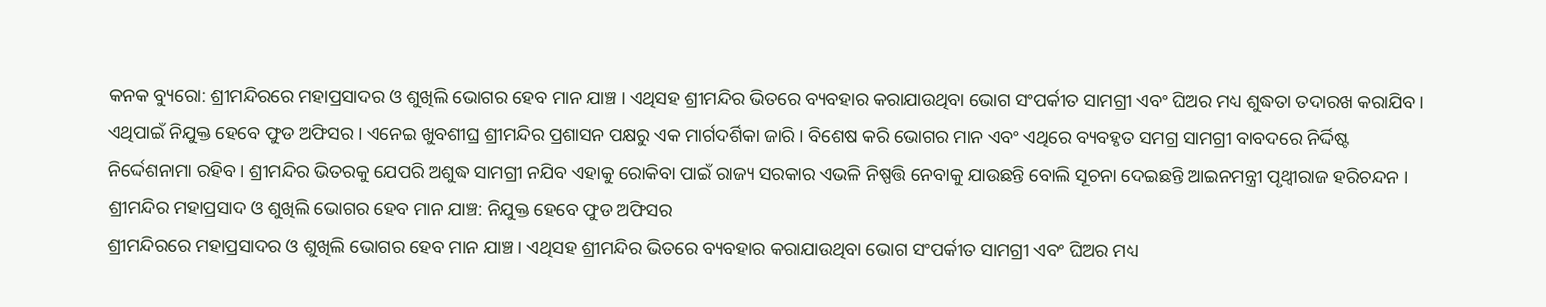କନକ ବ୍ୟୁରୋ: ଶ୍ରୀମନ୍ଦିରରେ ମହାପ୍ରସାଦର ଓ ଶୁଖିଲି ଭୋଗର ହେବ ମାନ ଯାଞ୍ଚ । ଏଥିସହ ଶ୍ରୀମନ୍ଦିର ଭିତରେ ବ୍ୟବହାର କରାଯାଉଥିବା ଭୋଗ ସଂପର୍କୀତ ସାମଗ୍ରୀ ଏବଂ ଘିଅର ମଧ୍ୟ ଶୁଦ୍ଧତା ତଦାରଖ କରାଯିବ । ଏଥିପାଇଁ ନିଯୁକ୍ତ ହେବେ ଫୁଡ ଅଫିସର । ଏନେଇ ଖୁବଶୀଘ୍ର ଶ୍ରୀମନ୍ଦିର ପ୍ରଶାସନ ପକ୍ଷରୁ ଏକ ମାର୍ଗଦର୍ଶିକା ଜାରି । ବିଶେଷ କରି ଭୋଗର ମାନ ଏବଂ ଏଥିରେ ବ୍ୟବହୃତ ସମଗ୍ର ସାମଗ୍ରୀ ବାବଦରେ ନିର୍ଦ୍ଦିଷ୍ଟ ନିର୍ଦ୍ଦେଶନାମା ରହିବ । ଶ୍ରୀମନ୍ଦିର ଭିତରକୁ ଯେପରି ଅଶୁଦ୍ଧ ସାମଗ୍ରୀ ନଯିବ ଏହାକୁ ରୋକିବା ପାଇଁ ରାଜ୍ୟ ସରକାର ଏଭଳି ନିଷ୍ପତ୍ତି ନେବାକୁ ଯାଉଛନ୍ତି ବୋଲି ସୂଚନା ଦେଇଛନ୍ତି ଆଇନମନ୍ତ୍ରୀ ପୃଥ୍ବୀରାଜ ହରିଚନ୍ଦନ ।
ଶ୍ରୀମନ୍ଦିର ମହାପ୍ରସାଦ ଓ ଶୁଖିଲି ଭୋଗର ହେବ ମାନ ଯାଞ୍ଚ: ନିଯୁକ୍ତ ହେବେ ଫୁଡ ଅଫିସର
ଶ୍ରୀମନ୍ଦିରରେ ମହାପ୍ରସାଦର ଓ ଶୁଖିଲି ଭୋଗର ହେବ ମାନ ଯାଞ୍ଚ । ଏଥିସହ ଶ୍ରୀମନ୍ଦିର ଭିତରେ ବ୍ୟବହାର କରାଯାଉଥିବା ଭୋଗ ସଂପର୍କୀତ ସାମଗ୍ରୀ ଏବଂ ଘିଅର ମଧ୍ୟ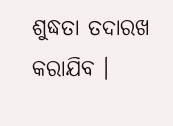ଶୁଦ୍ଧତା ତଦାରଖ କରାଯିବ ।